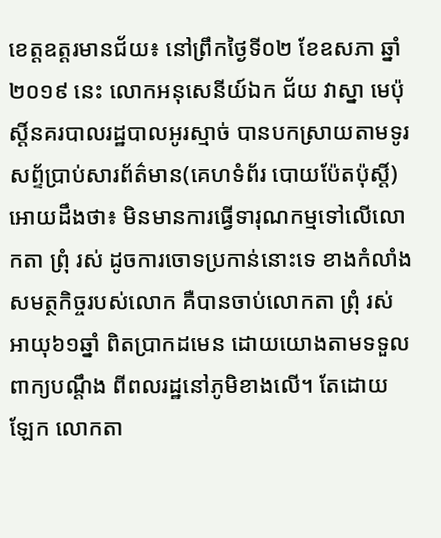ខេត្តឧត្ដរមានជ័យ៖ នៅព្រឹកថ្ងៃទី០២ ខែឧសភា ឆ្នាំ២០១៩ នេះ លោកអនុសេនីយ៍ឯក ជ័យ វាស្នា មេប៉ុស្ដិ៍នគរបាលរដ្ឋបាលអូរស្មាច់ បានបកស្រាយតាមទូរសព្ទ័ប្រាប់សារព័ត៌មាន(គេហទំព័រ បោយប៉ែតប៉ុស្តិ៍) អោយដឹងថា៖ មិនមានការធ្វើទារុណកម្មទៅលើលោកតា ព្រុំ រស់ ដូចការចោទប្រកាន់នោះទេ ខាងកំលាំងសមត្ថកិច្ចរបស់លោក គឺបានចាប់លោកតា ព្រុំ រស់ អាយុ៦១ឆ្នាំ ពិតប្រាកដមេន ដោយយោងតាមទទួលពាក្យបណ្តឹង ពីពលរដ្ឋនៅភូមិខាងលើ។ តែដោយ ឡែក លោកតា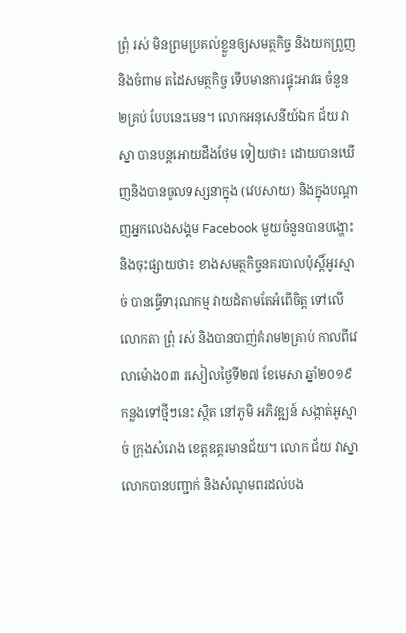ព្រុំ រស់ មិនព្រមប្រគល់ខ្លួនឲ្យសមត្ថកិច្ច និងយកព្រួញ និងចំពាម តដៃសមត្ថកិច្ច ទើបមានការផ្ទុះអាវធ ចំនួន២គ្រប់ បែបនេះមេន។ លោកអនុសេនីយ៍ឯក ជ័យ វាស្នា បានបន្តអោយដឹងថែម ទៀយថា៖ ដោយបានឃើញនិងបានចូលទស្សនាក្នុង (វេបសាយ) និងក្នុងបណ្តាញអ្នកលេងសង្គម Facebook មួយចំនួនបានបង្ហោះ និងចុះផ្សាយថា៖ ខាងសមត្ថកិច្ចនគរបាលប៉ុស្តិ៍អូរស្មាច់ បានធ្វើទារុណកម្ម វាយដំតាមតែអំពើចិត្ត ទៅលើលោកតា ព្រុំ រស់ និងបានបាញ់គំរាម២គ្រាប់ កាលពីវេលាម៉ោង០៣ រសៀលថ្ងៃទី២៧ ខែមេសា ឆ្នាំ២០១៩ កន្លងទៅថ្មីៗនេះ ស្ថិត នៅភូមិ អភិវឌ្ឍន៍ សង្កាត់អូស្មាច់ ក្រុងសំរោង ខេត្តឧត្ដរមានជ័យ។ លោក ជ័យ វាស្នា លោកបានបញ្ជាក់ និងសំណូមពរដល់បង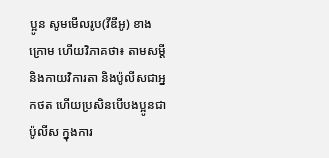ប្អូន សូមមើលរូប(វីឌីអូ) ខាងក្រោម ហើយវិភាគថា៖ តាមសម្តីនិងកាយវិការតា និងប៉ូលីសជាអ្នកថត ហើយប្រសិនបើបងប្អូនជាប៉ូលីស ក្នុងការ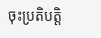ចុះប្រតិបត្តិ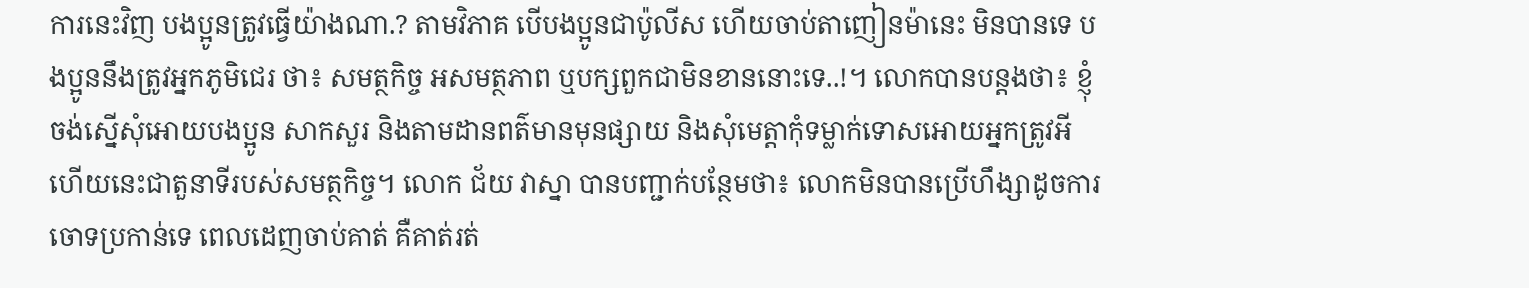ការនេះវិញ បងប្អូនត្រូវធ្វើយ៉ាងណា.? តាមវិភាគ បើបងប្អូនជាប៉ូលីស ហើយចាប់តាញៀនម៉ានេះ មិនបានទេ បងប្អូននឹងត្រូវអ្នកភូមិជេរ ថា៖ សមត្ថកិច្ច អសមត្ថភាព ឬបក្សពួកជាមិនខាននោះទេ..!។ លោកបានបន្តងថា៖ ខ្ញុំចង់ស្នើសុំអោយបងប្អូន សាកសួរ និងតាមដានពត៌មានមុនផ្សាយ និងសំុមេត្តាកុំទម្លាក់ទោសអោយអ្នកត្រូវអី ហើយនេះជាតួនាទីរបស់សមត្ថកិច្ច។ លោក ជ័យ វាស្នា បានបញ្ជាក់បន្ថែមថា៖ លោកមិនបានប្រើហឹង្សាដូចការចោទប្រកាន់ទេ ពេលដេញចាប់គាត់ គឺគាត់រត់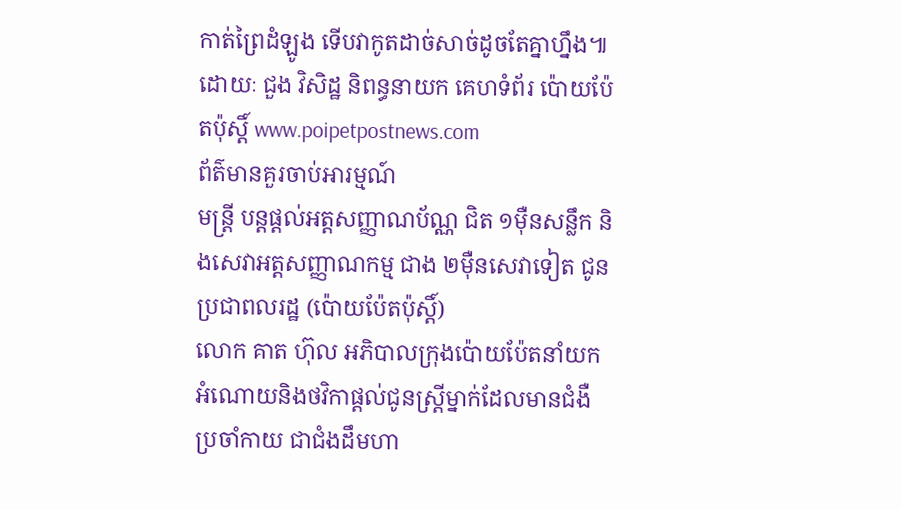កាត់ព្រៃដំឡូង ទើបវាកូតដាច់សាច់ដូចតែគ្នាហ្នឹង៕ ដោយៈ ជួង វិសិដ្ឋ និពន្ធនាយក គេហទំព័រ ប៉ោយប៉ែតប៉ុស្តិ៍ www.poipetpostnews.com
ព័ត៌មានគួរចាប់អារម្មណ៍
មន្ត្រី បន្តផ្តល់អត្តសញ្ញាណប័ណ្ណ ជិត ១ម៉ឺនសន្លឹក និងសេវាអត្តសញ្ញាណកម្ម ជាង ២ម៉ឺនសេវាទៀត ជូនប្រជាពលរដ្ឋ (ប៉ោយប៉ែតប៉ុស្តិ៍)
លោក គាត ហ៊ុល អភិបាលក្រុងប៉ោយប៉ែតនាំយកអំណោយនិងថវិកាផ្ដល់ជូនស្ត្រីម្នាក់ដែលមានជំងឺប្រចាំកាយ ជាជំងដឹមហា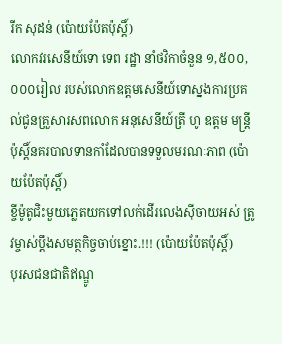រីក សុដន់ (ប៉ោយប៉ែតប៉ុស្តិ៍)
លោកវរសេនីយ៍ទោ ទេព រដ្ឋា នាំថវិកាចំនួន ១,៥០០,០០០រៀល របស់លោកឧត្តមសេនីយ៍ទោស្នងការប្រគល់ជូនគ្រួសារសពលោក អនុសេនីយ៍ត្រី ហូ ឧត្តម មន្រ្តីប៉ុស្តិ៍នគរបាលទានកាំដែលបានទទួលមរណៈភាព (ប៉ោយប៉ែតប៉ុស្តិ៍)
ខ្ចីម៉ូតូជិះមួយភ្លេតយកទៅលក់ដើរលេងស៊ីចាយអស់ ត្រូវម្ចាស់ប្តឹងសមត្ថកិច្ចចាប់ខ្នោះ.!!! (ប៉ោយប៉ែតប៉ុស្តិ៍)
បុរសជនជាតិឥណ្ឌូ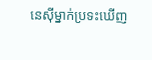នេស៊ីម្នាក់ប្រទះឃើញ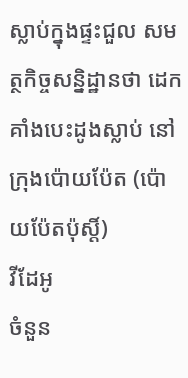ស្លាប់ក្នុងផ្ទះជួល សមត្ថកិច្ចសន្និដ្ឋានថា ដេកគាំងបេះដូងស្លាប់ នៅក្រុងប៉ោយប៉ែត (ប៉ោយប៉ែតប៉ុស្តិ៍)
វីដែអូ
ចំនួន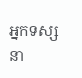អ្នកទស្សនា